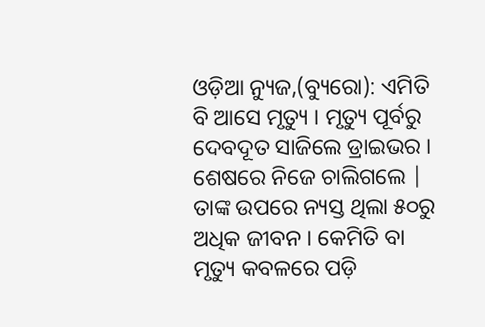ଓଡ଼ିଆ ନ୍ୟୁଜ,(ବ୍ୟୁରୋ): ଏମିତି ବି ଆସେ ମୃତ୍ୟୁ । ମୃତ୍ୟୁ ପୂର୍ବରୁ ଦେବଦୂତ ସାଜିଲେ ଡ୍ରାଇଭର । ଶେଷରେ ନିଜେ ଚାଲିଗଲେ | ତାଙ୍କ ଉପରେ ନ୍ୟସ୍ତ ଥିଲା ୫୦ରୁ ଅଧିକ ଜୀବନ । କେମିତି ବା ମୃତ୍ୟୁ କବଳରେ ପଡ଼ି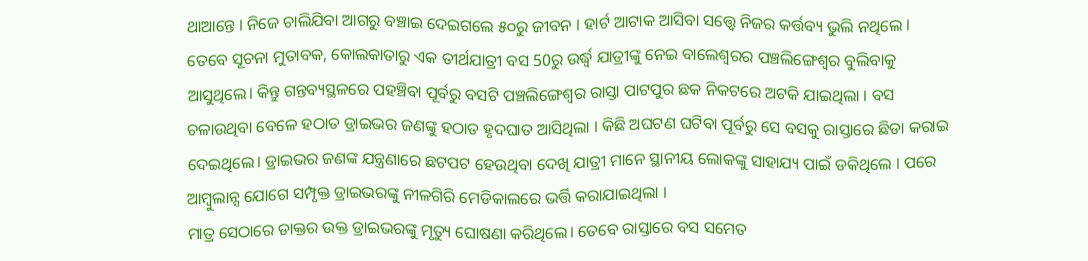ଥାଆନ୍ତେ । ନିଜେ ଚାଲିଯିବା ଆଗରୁ ବଞ୍ଚାଇ ଦେଇଗଲେ ୫୦ରୁ ଜୀବନ । ହାର୍ଟ ଆଟାକ ଆସିବା ସତ୍ତ୍ୱେ ନିଜର କର୍ତ୍ତବ୍ୟ ଭୁଲି ନଥିଲେ ।
ତେବେ ସୂଚନା ମୁତାବକ, କୋଲକାତାରୁ ଏକ ତୀର୍ଥଯାତ୍ରୀ ବସ 50ରୁ ଉର୍ଦ୍ଧ୍ବ ଯାତ୍ରୀଙ୍କୁ ନେଇ ବାଲେଶ୍ବରର ପଞ୍ଚଲିଙ୍ଗେଶ୍ୱର ବୁଲିବାକୁ ଆସୁଥିଲେ। କିନ୍ତୁ ଗନ୍ତବ୍ୟସ୍ଥଳରେ ପହଞ୍ଚିବା ପୂର୍ବରୁ ବସଟି ପଞ୍ଚଲିଙ୍ଗେଶ୍ୱର ରାସ୍ତା ପାଟପୁର ଛକ ନିକଟରେ ଅଟକି ଯାଇଥିଲା । ବସ ଚଳାଉଥିବା ବେଳେ ହଠାତ ଡ୍ରାଇଭର ଜଣଙ୍କୁ ହଠାତ ହୃଦଘାତ ଆସିଥିଲା । କିଛି ଅଘଟଣ ଘଟିବା ପୂର୍ବରୁ ସେ ବସକୁ ରାସ୍ତାରେ ଛିଡା କରାଇ ଦେଇଥିଲେ। ଡ୍ରାଇଭର ଜଣଙ୍କ ଯନ୍ତ୍ରଣାରେ ଛଟପଟ ହେଉଥିବା ଦେଖି ଯାତ୍ରୀ ମାନେ ସ୍ଥାନୀୟ ଲୋକଙ୍କୁ ସାହାଯ୍ୟ ପାଇଁ ଡକିଥିଲେ । ପରେ ଆମ୍ବୁଲାନ୍ସ ଯୋଗେ ସମ୍ପୃକ୍ତ ଡ୍ରାଇଭରଙ୍କୁ ନୀଳଗିରି ମେଡିକାଲରେ ଭର୍ତ୍ତି କରାଯାଇଥିଲା ।
ମାତ୍ର ସେଠାରେ ଡାକ୍ତର ଉକ୍ତ ଡ୍ରାଇଭରଙ୍କୁ ମୃତ୍ୟୁ ଘୋଷଣା କରିଥିଲେ। ତେବେ ରାସ୍ତାରେ ବସ ସମେତ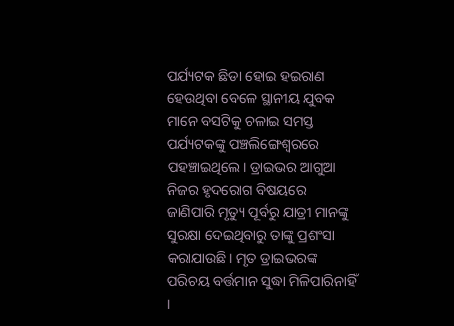ପର୍ଯ୍ୟଟକ ଛିଡା ହୋଇ ହଇରାଣ ହେଉଥିବା ବେଳେ ସ୍ଥାନୀୟ ଯୁବକ ମାନେ ବସଟିକୁ ଚଳାଇ ସମସ୍ତ ପର୍ଯ୍ୟଟକଙ୍କୁ ପଞ୍ଚଲିଙ୍ଗେଶ୍ଵରରେ ପହଞ୍ଚାଇଥିଲେ। ଡ୍ରାଇଭର ଆଗୁଆ ନିଜର ହୃଦରୋଗ ବିଷୟରେ ଜାଣିପାରି ମୃତ୍ୟୁ ପୂର୍ବରୁ ଯାତ୍ରୀ ମାନଙ୍କୁ ସୁରକ୍ଷା ଦେଇଥିବାରୁ ତାଙ୍କୁ ପ୍ରଶଂସା କରାଯାଉଛି। ମୃତ ଡ୍ରାଇଭରଙ୍କ ପରିଚୟ ବର୍ତ୍ତମାନ ସୁଦ୍ଧା ମିଳିପାରିନାହିଁ ।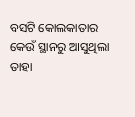ବସଟି କୋଲକାତାର କେଉଁ ସ୍ଥାନରୁ ଆସୁଥିଲା ତାହା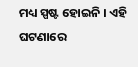ମଧ୍ୟ ସ୍ପଷ୍ଟ ହୋଇନି । ଏହି ଘଟଣାରେ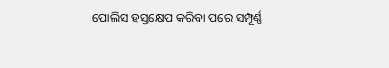ପୋଲିସ ହସ୍ତକ୍ଷେପ କରିବା ପରେ ସମ୍ପୂର୍ଣ୍ଣ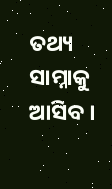ତଥ୍ୟ ସାମ୍ନାକୁ ଆସିବ ।